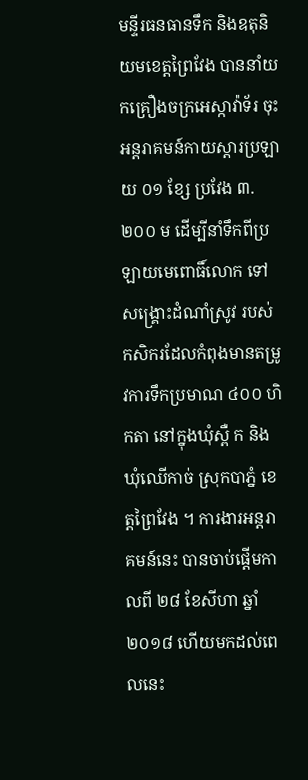មន្ទីរធនធានទឹក និងឧតុនិយមខេត្តព្រៃវែង បាននាំយកគ្រឿងចក្រអេស្កាវ៉ាទ័រ ចុះអន្តរាគមន៍កាយស្តារប្រឡាយ ០១ ខ្សែ ប្រវែង ៣.២០០ ម ដើម្បីនាំទឹកពីប្រឡាយមេពោធិ៍លោក ទៅសង្គ្រោះដំណាំស្រូវ របស់កសិករដែលកំពុងមានតម្រូវការទឹកប្រមាណ ៤០០ ហិកតា នៅក្នុងឃុំស្ពឺ ក និងឃុំឈើកាច់ ស្រុកបាភ្នំ ខេត្តព្រៃវែង ។ ការងារអន្តរាគមន៍នេះ បានចាប់ផ្តើមកាលពី ២៨ ខែសីហា ឆ្នាំ ២០១៨ ហើយមកដល់ពេលនេះ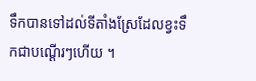ទឹកបានទៅដល់ទីតាំងស្រែដែលខ្វះទឹកជាបណ្តើរៗហើយ ។